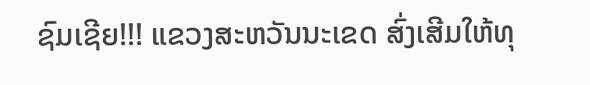ຊົມເຊີຍ!!! ແຂວງສະຫວັນນະເຂດ ສົ່ງເສີມໃຫ້ທຸ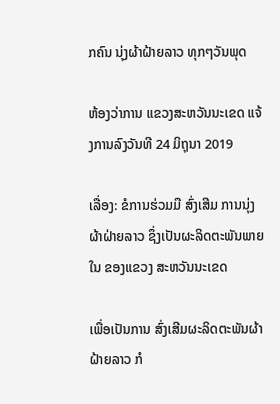ກຄົນ ນຸ່ງຜ້າຝ້າຍລາວ ທຸກໆວັນພຸດ

ຫ້ອງວ່າການ ແຂວງສະຫວັນນະເຂດ ແຈ້ງການລົງວັນທີ 24 ມິຖຸນາ 2019

ເລື່ອງ: ຂໍການຮ່ວມມື ສົ່ງເສີມ ການນຸ່ງຜ້າຝ່າຍລາວ ຊຶ່ງເປັນຜະລິດຕະພັນພາຍໃນ ຂອງແຂວງ ສະຫວັນນະເຂດ

ເພື່ອເປັນການ ສົ່ງເສີມຜະລິດຕະພັນຜ້າຝ້າຍລາວ ກໍ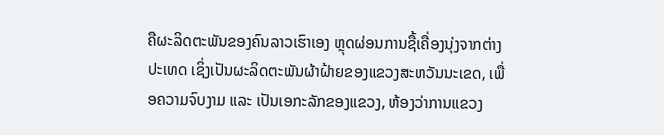ຄືຜະລິດຕະພັນຂອງຄົນລາວເຮົາເອງ ຫຼຸດຜ່ອນການຊື້ເຄື່ອງນຸ່ງຈາກຕ່າງປະເທດ ເຊິ່ງເປັນຜະລິດຕະພັນຜ້າຝ້າຍຂອງແຂວງສະຫວັນນະເຂດ, ເພື່ອຄວາມຈົບງາມ ແລະ ເປັນເອກະລັກຂອງແຂວງ, ຫ້ອງວ່າການແຂວງ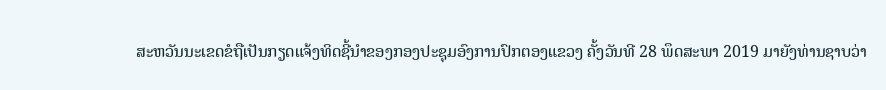ສະຫວັນນະເຂດຂໍຖືເປັນກຽດແຈ້ງທິດຊີ້ນຳຂອງກອງປະຊຸມອົງການປົກຕອງແຂວງ ຄັ້ງວັນທີ 28 ພຶດສະພາ 2019 ມາຍັງທ່ານຊາບວ່າ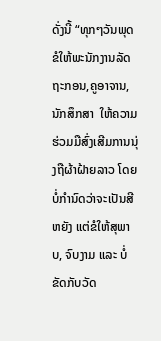ດັ່ງນີ້ “ທຸກໆວັນພຸດ ຂໍໃຫ້ພະນັກງານລັດຖະກອນ,ຄູອາຈານ, ນັກສຶກສາ  ໃຫ້ຄວາມຮ່ວມມືສົ່ງເສີມການນຸ່ງຖືຜ້າຝ້າຍລາວ ໂດຍບໍ່ກຳນົດວ່າຈະເປັນສີຫຍັງ ແຕ່ຂໍໃຫ້ສຸພາບ, ຈົບງາມ ແລະ ບໍ່ຂັດກັບວັດ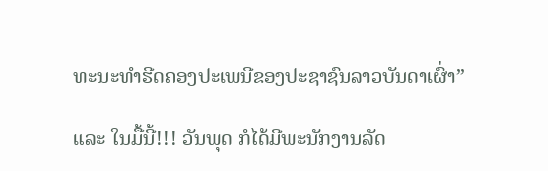ທະນະທຳຮີດຄອງປະເພນີຂອງປະຊາຊົນລາວບັນດາເຜົ່າ”

ແລະ ໃນມື້ນີ້!!! ວັນພຸດ ກໍໄດ້ມີພະນັກງານລັດ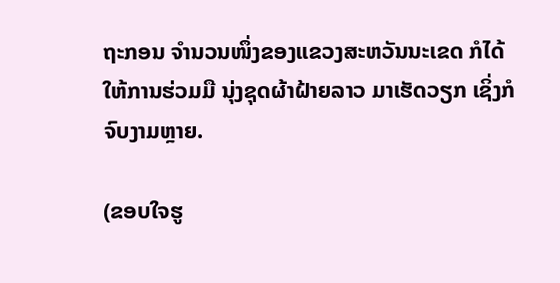ຖະກອນ ຈຳນວນໜຶ່ງຂອງແຂວງສະຫວັນນະເຂດ ກໍໄດ້ໃຫ້ການຮ່ວມມື ນຸ່ງຊຸດຜ້າຝ້າຍລາວ ມາເຮັດວຽກ ເຊິ່ງກໍຈົບງາມຫຼາຍ.

(ຂອບໃຈຮູ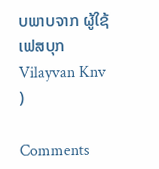ບພາບຈາກ ຜູ້ໃຊ້ເຟສບຸກ  Vilayvan Knv )

Comments